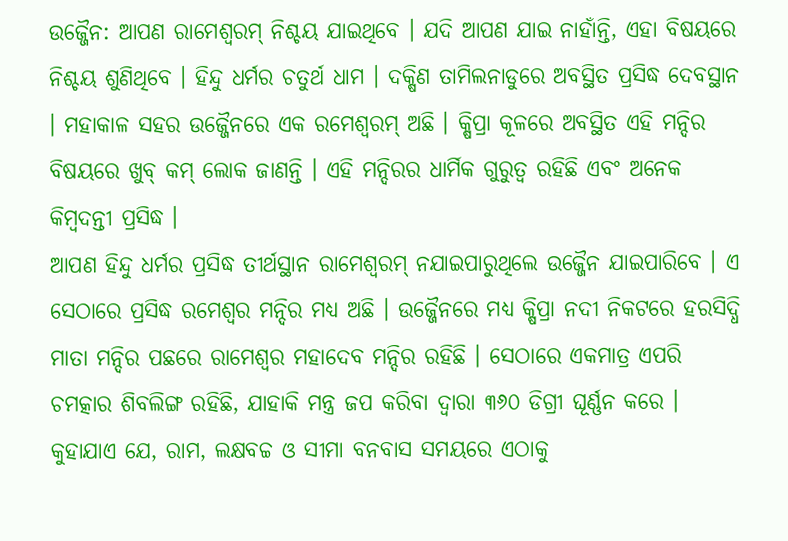ଉଜ୍ଜୈନ: ଆପଣ ରାମେଶ୍ୱରମ୍ ନିଶ୍ଚୟ ଯାଇଥିବେ । ଯଦି ଆପଣ ଯାଇ ନାହାଁନ୍ତି, ଏହା ବିଷୟରେ ନିଶ୍ଚୟ ଶୁଣିଥିବେ । ହିନ୍ଦୁ ଧର୍ମର ଚତୁର୍ଥ ଧାମ । ଦକ୍ଷିଣ ତାମିଲନାଡୁରେ ଅବସ୍ଥିତ ପ୍ରସିଦ୍ଧ ଦେବସ୍ଥାନ । ମହାକାଳ ସହର ଉଜ୍ଜୈନରେ ଏକ ରମେଶ୍ୱରମ୍ ଅଛି । କ୍ଷିପ୍ରା କୂଳରେ ଅବସ୍ଥିତ ଏହି ମନ୍ଦିର ବିଷୟରେ ଖୁବ୍ କମ୍ ଲୋକ ଜାଣନ୍ତି । ଏହି ମନ୍ଦିରର ଧାର୍ମିକ ଗୁରୁତ୍ୱ ରହିଛି ଏବଂ ଅନେକ କିମ୍ବଦନ୍ତୀ ପ୍ରସିଦ୍ଧ ।
ଆପଣ ହିନ୍ଦୁ ଧର୍ମର ପ୍ରସିଦ୍ଧ ତୀର୍ଥସ୍ଥାନ ରାମେଶ୍ୱରମ୍ ନଯାଇପାରୁଥିଲେ ଉଜ୍ଜୈନ ଯାଇପାରିବେ । ଏ ସେଠାରେ ପ୍ରସିଦ୍ଧ ରମେଶ୍ୱର ମନ୍ଦିର ମଧ୍ୟ ଅଛି । ଉଜ୍ଜୈନରେ ମଧ୍ୟ କ୍ଷିପ୍ରା ନଦୀ ନିକଟରେ ହରସିଦ୍ଧି ମାତା ମନ୍ଦିର ପଛରେ ରାମେଶ୍ୱର ମହାଦେବ ମନ୍ଦିର ରହିଛି । ସେଠାରେ ଏକମାତ୍ର ଏପରି ଚମତ୍କାର ଶିବଲିଙ୍ଗ ରହିଛି, ଯାହାକି ମନ୍ତ୍ର ଜପ କରିବା ଦ୍ୱାରା ୩୬୦ ଡିଗ୍ରୀ ଘୂର୍ଣ୍ଣନ କରେ । କୁହାଯାଏ ଯେ, ରାମ, ଲକ୍ଷବଚ୍ଚ ଓ ସୀମା ବନବାସ ସମୟରେ ଏଠାକୁ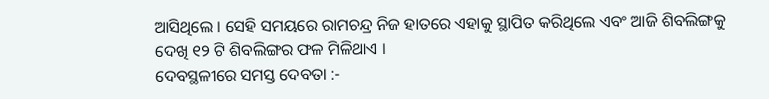ଆସିଥିଲେ । ସେହି ସମୟରେ ରାମଚନ୍ଦ୍ର ନିଜ ହାତରେ ଏହାକୁ ସ୍ଥାପିତ କରିଥିଲେ ଏବଂ ଆଜି ଶିବଲିଙ୍ଗକୁ ଦେଖି ୧୨ ଟି ଶିବଲିଙ୍ଗର ଫଳ ମିଳିଥାଏ ।
ଦେବସ୍ଥଳୀରେ ସମସ୍ତ ଦେବତା :-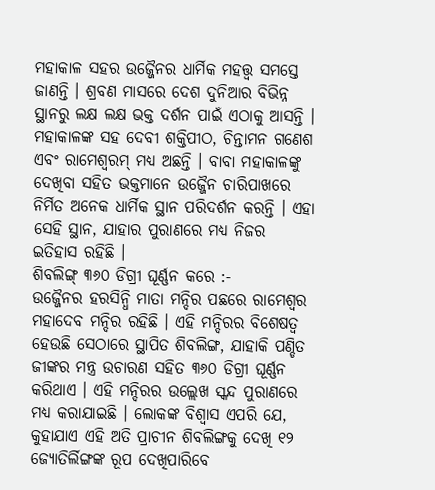ମହାକାଳ ସହର ଉଜ୍ଜୈନର ଧାର୍ମିକ ମହତ୍ତ୍ୱ ସମସ୍ତେ ଜାଣନ୍ତି । ଶ୍ରବଣ ମାସରେ ଦେଶ ଦୁନିଆର ବିଭିନ୍ନ ସ୍ଥାନରୁ ଲକ୍ଷ ଲକ୍ଷ ଭକ୍ତ ଦର୍ଶନ ପାଇଁ ଏଠାକୁ ଆସନ୍ତି । ମହାକାଳଙ୍କ ସହ ଦେବୀ ଶକ୍ତିପୀଠ, ଚିନ୍ତାମନ ଗଣେଶ ଏବଂ ରାମେଶ୍ୱରମ୍ ମଧ୍ୟ ଅଛନ୍ତି । ବାବା ମହାକାଳଙ୍କୁ ଦେଖିବା ସହିତ ଭକ୍ତମାନେ ଉଜ୍ଜୈନ ଚାରିପାଖରେ ନିର୍ମିତ ଅନେକ ଧାର୍ମିକ ସ୍ଥାନ ପରିଦର୍ଶନ କରନ୍ତି । ଏହା ସେହି ସ୍ଥାନ, ଯାହାର ପୁରାଣରେ ମଧ୍ୟ ନିଜର ଇତିହାସ ରହିଛି ।
ଶିବଲିଙ୍ଗ୍ ୩୬୦ ଡିଗ୍ରୀ ଘୂର୍ଣ୍ଣନ କରେ :-
ଉଜ୍ଜୈନର ହରସିନ୍ଧି ମାତା ମନ୍ଦିର ପଛରେ ରାମେଶ୍ୱର ମହାଦେବ ମନ୍ଦିର ରହିଛି । ଏହି ମନ୍ଦିରର ବିଶେଷତ୍ୱ ହେଉଛି ସେଠାରେ ସ୍ଥାପିତ ଶିବଲିଙ୍ଗ, ଯାହାକି ପଣ୍ଡିତ ଜୀଙ୍କର ମନ୍ତ୍ର ଉଚାରଣ ସହିତ ୩୬୦ ଡିଗ୍ରୀ ଘୂର୍ଣ୍ଣନ କରିଥାଏ । ଏହି ମନ୍ଦିରର ଉଲ୍ଲେଖ ସ୍କନ୍ଦ ପୁରାଣରେ ମଧ୍ୟ କରାଯାଇଛି । ଲୋକଙ୍କ ବିଶ୍ୱାସ ଏପରି ଯେ, କୁହାଯାଏ ଏହି ଅତି ପ୍ରାଚୀନ ଶିବଲିଙ୍ଗକୁ ଦେଖି ୧୨ ଜ୍ୟୋତିର୍ଲିଙ୍ଗଙ୍କ ରୂପ ଦେଖିପାରିବେ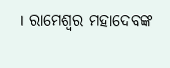। ରାମେଶ୍ୱର ମହାଦେବଙ୍କ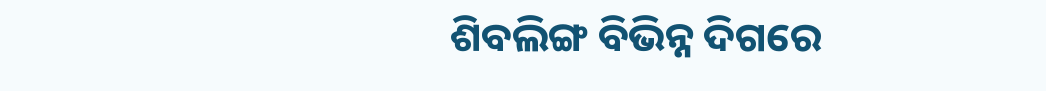ଶିବଲିଙ୍ଗ ବିଭିନ୍ନ ଦିଗରେ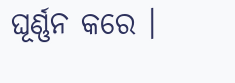ଘୂର୍ଣ୍ଣନ କରେ ।